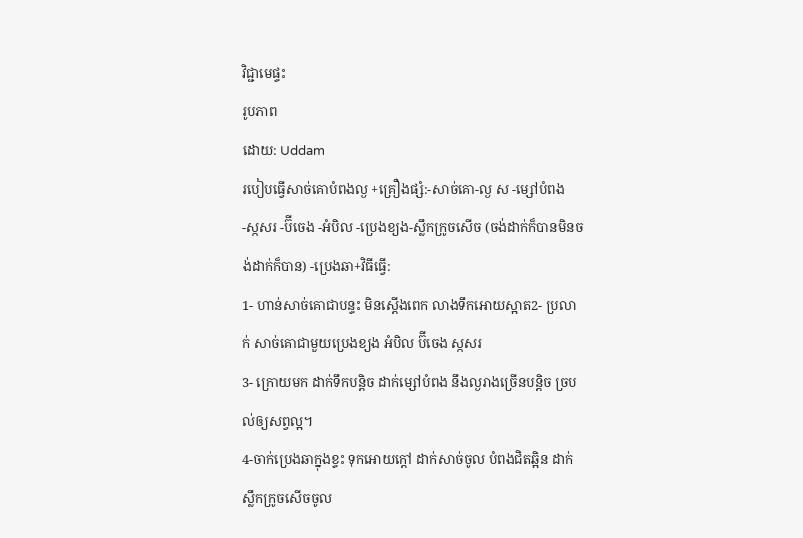វិជ្ជាមេផ្ទះ
រូបភាព
ដោយ: Uddam
របៀបធ្វើសាច់គោបំពងល្ង +គ្រឿងផ្សំ:-សាច់គោ-ល្ង ស -ម្សៅបំពង -ស្កសរ -ប៊ីចេង -អំបិល -ប្រេងខ្យង-ស្លឹកក្រូចសើច (ចង់ដាក់ក៏បានមិនចង់ដាក់ក៏បាន) -ប្រេងឆា+វិធីធ្វើ:
1- ហាន់សាច់គោជាបន្ទះ មិនស្ដើងពេក លាងទឹកអោយស្អាត2- ប្រលាក់ សាច់គោជាមួយប្រេងខ្យង អំបិល ប៊ីចេង ស្កសរ
3- ក្រោយមក ដាក់ទឹកបន្តិច ដាក់ម្សៅបំពង នឹងល្ងរាងច្រើនបន្តិច ច្របល់ឲ្យសព្វល្អ។
4-ចាក់ប្រេងឆាក្នុងខ្ទះ ទុកអោយក្ដៅ ដាក់សាច់ចូល បំពងជិតឆ្អិន ដាក់ស្លឹកក្រូចសើចចូល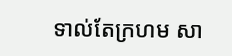ទាល់តែក្រហម សា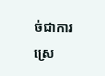ច់ជាការស្រេ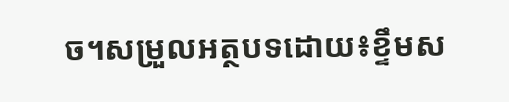ច។សម្រួលអត្ថបទដោយ៖ខ្ទឹមស